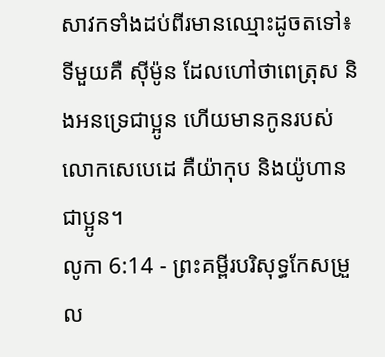សាវកទាំងដប់ពីរមានឈ្មោះដូចតទៅ៖ ទីមួយគឺ ស៊ីម៉ូន ដែលហៅថាពេត្រុស និងអនទ្រេជាប្អូន ហើយមានកូនរបស់លោកសេបេដេ គឺយ៉ាកុប និងយ៉ូហានជាប្អូន។
លូកា 6:14 - ព្រះគម្ពីរបរិសុទ្ធកែសម្រួល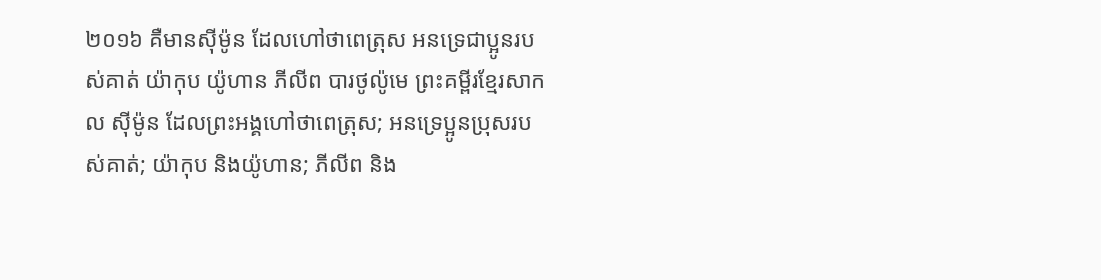២០១៦ គឺមានស៊ីម៉ូន ដែលហៅថាពេត្រុស អនទ្រេជាប្អូនរបស់គាត់ យ៉ាកុប យ៉ូហាន ភីលីព បារថូល៉ូមេ ព្រះគម្ពីរខ្មែរសាកល ស៊ីម៉ូន ដែលព្រះអង្គហៅថាពេត្រុស; អនទ្រេប្អូនប្រុសរបស់គាត់; យ៉ាកុប និងយ៉ូហាន; ភីលីព និង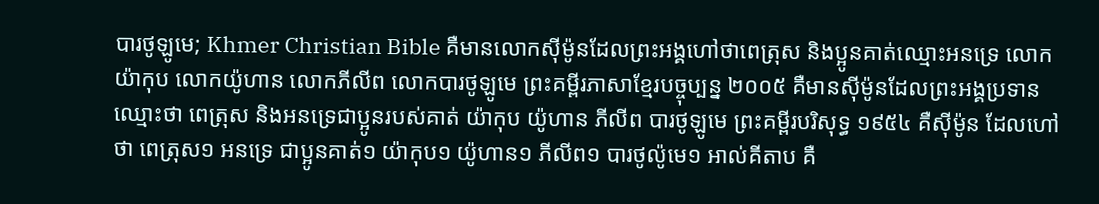បារថូឡូមេ; Khmer Christian Bible គឺមានលោកស៊ីម៉ូនដែលព្រះអង្គហៅថាពេត្រុស និងប្អូនគាត់ឈ្មោះអនទ្រេ លោកយ៉ាកុប លោកយ៉ូហាន លោកភីលីព លោកបារថូឡូមេ ព្រះគម្ពីរភាសាខ្មែរបច្ចុប្បន្ន ២០០៥ គឺមានស៊ីម៉ូនដែលព្រះអង្គប្រទានឈ្មោះថា ពេត្រុស និងអនទ្រេជាប្អូនរបស់គាត់ យ៉ាកុប យ៉ូហាន ភីលីព បារថូឡូមេ ព្រះគម្ពីរបរិសុទ្ធ ១៩៥៤ គឺស៊ីម៉ូន ដែលហៅថា ពេត្រុស១ អនទ្រេ ជាប្អូនគាត់១ យ៉ាកុប១ យ៉ូហាន១ ភីលីព១ បារថូល៉ូមេ១ អាល់គីតាប គឺ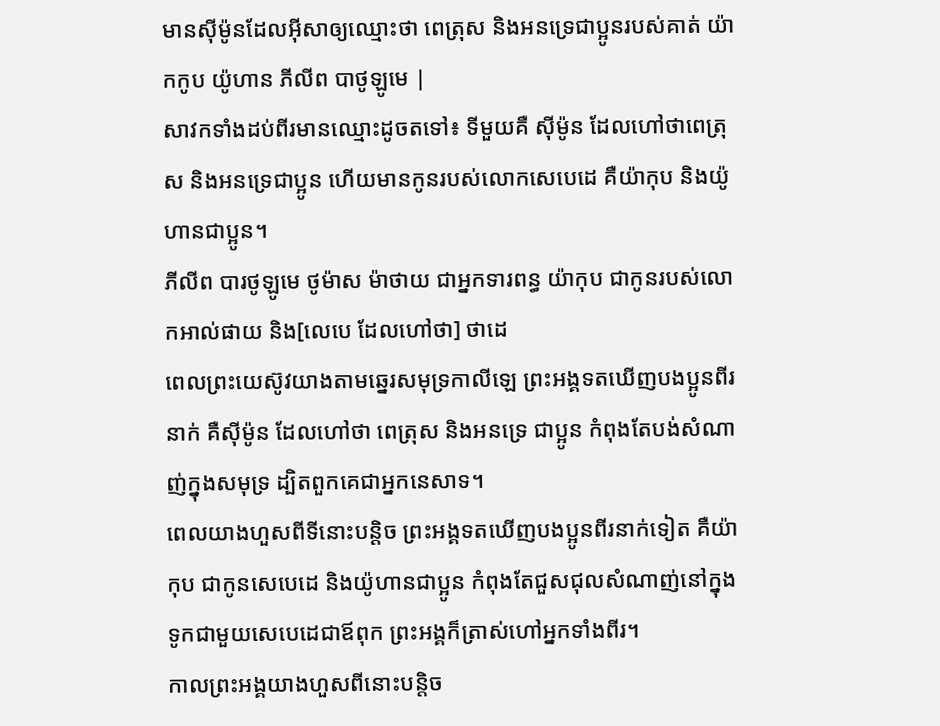មានស៊ីម៉ូនដែលអ៊ីសាឲ្យឈ្មោះថា ពេត្រុស និងអនទ្រេជាប្អូនរបស់គាត់ យ៉ាកកូប យ៉ូហាន ភីលីព បាថូឡូមេ |
សាវកទាំងដប់ពីរមានឈ្មោះដូចតទៅ៖ ទីមួយគឺ ស៊ីម៉ូន ដែលហៅថាពេត្រុស និងអនទ្រេជាប្អូន ហើយមានកូនរបស់លោកសេបេដេ គឺយ៉ាកុប និងយ៉ូហានជាប្អូន។
ភីលីព បារថូឡូមេ ថូម៉ាស ម៉ាថាយ ជាអ្នកទារពន្ធ យ៉ាកុប ជាកូនរបស់លោកអាល់ផាយ និង[លេបេ ដែលហៅថា] ថាដេ
ពេលព្រះយេស៊ូវយាងតាមឆ្នេរសមុទ្រកាលីឡេ ព្រះអង្គទតឃើញបងប្អូនពីរនាក់ គឺស៊ីម៉ូន ដែលហៅថា ពេត្រុស និងអនទ្រេ ជាប្អូន កំពុងតែបង់សំណាញ់ក្នុងសមុទ្រ ដ្បិតពួកគេជាអ្នកនេសាទ។
ពេលយាងហួសពីទីនោះបន្តិច ព្រះអង្គទតឃើញបងប្អូនពីរនាក់ទៀត គឺយ៉ាកុប ជាកូនសេបេដេ និងយ៉ូហានជាប្អូន កំពុងតែជួសជុលសំណាញ់នៅក្នុងទូកជាមួយសេបេដេជាឪពុក ព្រះអង្គក៏ត្រាស់ហៅអ្នកទាំងពីរ។
កាលព្រះអង្គយាងហួសពីនោះបន្តិច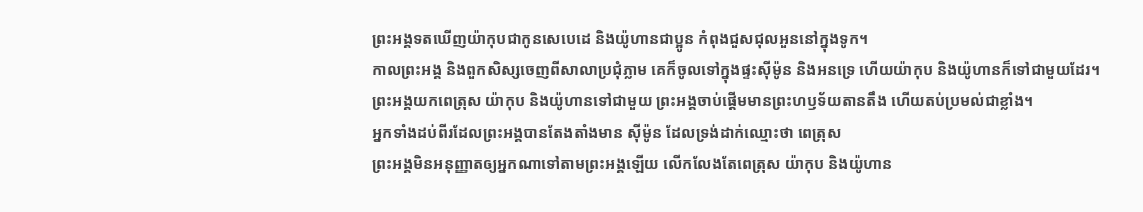ព្រះអង្គទតឃើញយ៉ាកុបជាកូនសេបេដេ និងយ៉ូហានជាប្អូន កំពុងជួសជុលអួននៅក្នុងទូក។
កាលព្រះអង្គ និងពួកសិស្សចេញពីសាលាប្រជុំភ្លាម គេក៏ចូលទៅក្នុងផ្ទះស៊ីម៉ូន និងអនទ្រេ ហើយយ៉ាកុប និងយ៉ូហានក៏ទៅជាមួយដែរ។
ព្រះអង្គយកពេត្រុស យ៉ាកុប និងយ៉ូហានទៅជាមួយ ព្រះអង្គចាប់ផ្ដើមមានព្រះហឫទ័យតានតឹង ហើយតប់ប្រមល់ជាខ្លាំង។
អ្នកទាំងដប់ពីរដែលព្រះអង្គបានតែងតាំងមាន ស៊ីម៉ូន ដែលទ្រង់ដាក់ឈ្មោះថា ពេត្រុស
ព្រះអង្គមិនអនុញ្ញាតឲ្យអ្នកណាទៅតាមព្រះអង្គឡើយ លើកលែងតែពេត្រុស យ៉ាកុប និងយ៉ូហាន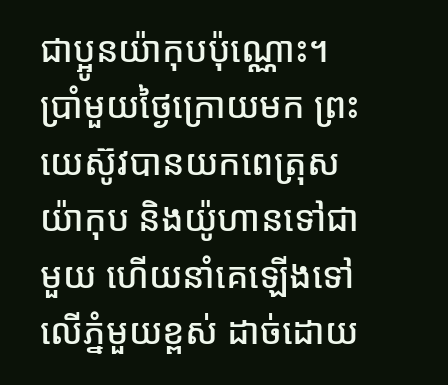ជាប្អូនយ៉ាកុបប៉ុណ្ណោះ។
ប្រាំមួយថ្ងៃក្រោយមក ព្រះយេស៊ូវបានយកពេត្រុស យ៉ាកុប និងយ៉ូហានទៅជាមួយ ហើយនាំគេឡើងទៅលើភ្នំមួយខ្ពស់ ដាច់ដោយ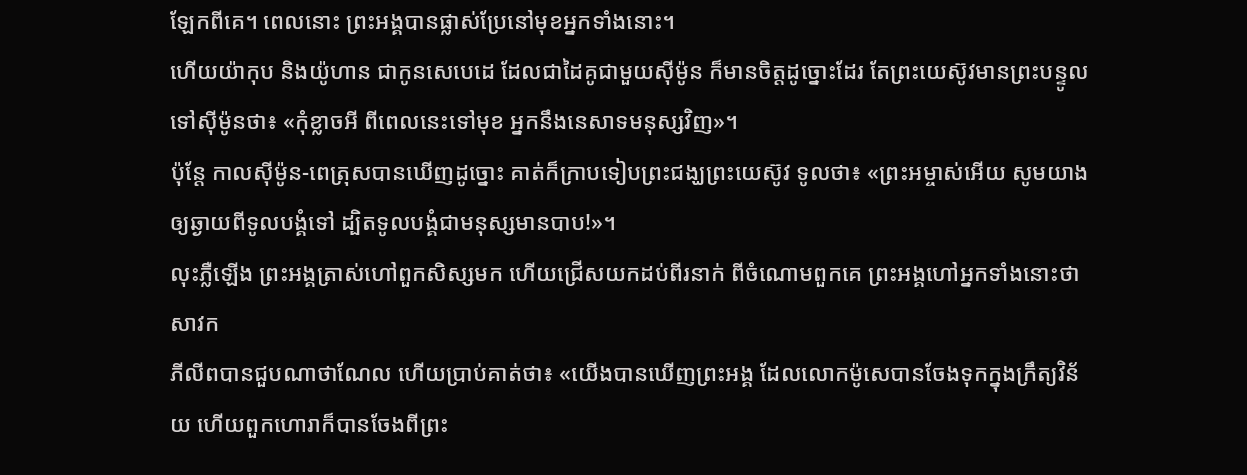ឡែកពីគេ។ ពេលនោះ ព្រះអង្គបានផ្លាស់ប្រែនៅមុខអ្នកទាំងនោះ។
ហើយយ៉ាកុប និងយ៉ូហាន ជាកូនសេបេដេ ដែលជាដៃគូជាមួយស៊ីម៉ូន ក៏មានចិត្តដូច្នោះដែរ តែព្រះយេស៊ូវមានព្រះបន្ទូលទៅស៊ីម៉ូនថា៖ «កុំខ្លាចអី ពីពេលនេះទៅមុខ អ្នកនឹងនេសាទមនុស្សវិញ»។
ប៉ុន្ដែ កាលស៊ីម៉ូន-ពេត្រុសបានឃើញដូច្នោះ គាត់ក៏ក្រាបទៀបព្រះជង្ឃព្រះយេស៊ូវ ទូលថា៖ «ព្រះអម្ចាស់អើយ សូមយាងឲ្យឆ្ងាយពីទូលបង្គំទៅ ដ្បិតទូលបង្គំជាមនុស្សមានបាប!»។
លុះភ្លឺឡើង ព្រះអង្គត្រាស់ហៅពួកសិស្សមក ហើយជ្រើសយកដប់ពីរនាក់ ពីចំណោមពួកគេ ព្រះអង្គហៅអ្នកទាំងនោះថា សាវក
ភីលីពបានជួបណាថាណែល ហើយប្រាប់គាត់ថា៖ «យើងបានឃើញព្រះអង្គ ដែលលោកម៉ូសេបានចែងទុកក្នុងក្រឹត្យវិន័យ ហើយពួកហោរាក៏បានចែងពីព្រះ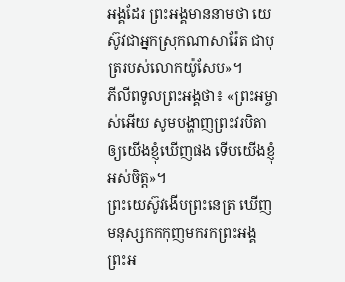អង្គដែរ ព្រះអង្គមាននាមថា យេស៊ូវជាអ្នកស្រុកណាសារ៉ែត ជាបុត្ររបស់លោកយ៉ូសែប»។
ភីលីពទូលព្រះអង្គថា៖ «ព្រះអម្ចាស់អើយ សូមបង្ហាញព្រះវរបិតាឲ្យយើងខ្ញុំឃើញផង ទើបយើងខ្ញុំអស់ចិត្ត»។
ព្រះយេស៊ូវងើបព្រះនេត្រ ឃើញមនុស្សកកកុញមករកព្រះអង្គ ព្រះអ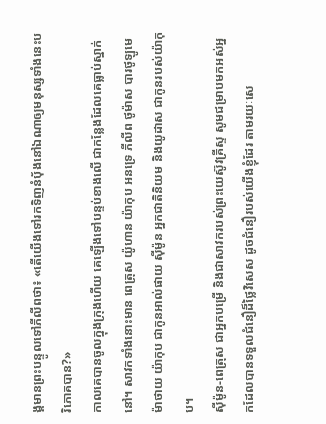ង្គមានព្រះបន្ទូលទៅភីលីពថា៖ «តើយើងទៅរកទិញនំបុ័ងនៅឯណាឲ្យមនុស្សទាំងនេះបរិភោគបាន?»
កាលគេបានចូលក្នុងក្រុងហើយ គេឡើងទៅបន្ទប់ខាងលើ ជាកន្លែងដែលគេធ្លាប់ស្នាក់នៅ។ សាវកទាំងនោះមាន ពេត្រុស យ៉ូហាន យ៉ាកុប អនទ្រេ ភីលីព ថូម៉ាស បារថូឡូមេ ម៉ាថាយ យ៉ាកុប ជាកូនអាល់ផាយ ស៊ីម៉ូន អ្នកជាតិនិយម និងយូដាស ជាកូនរបស់យ៉ាកុប។
ស៊ីម៉ូន-ពេត្រុស ជាអ្នកបម្រើ និងជាសាវករបស់ព្រះយេស៊ូវគ្រីស្ទ សូមជម្រាបមកអស់អ្នកដែលបានទទួលជំនឿដ៏ថ្លៃវិសេស ដូចជំនឿរបស់យើងខ្ញុំដែរ តាមរយៈសេ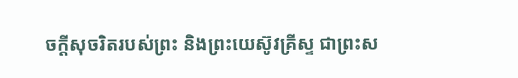ចក្ដីសុចរិតរបស់ព្រះ និងព្រះយេស៊ូវគ្រីស្ទ ជាព្រះស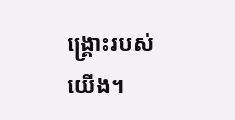ង្គ្រោះរបស់យើង។